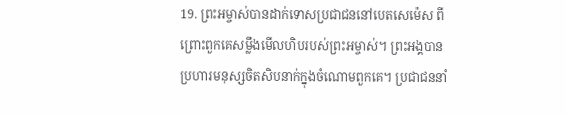19. ព្រះអម្ចាស់បានដាក់ទោសប្រជាជននៅបេតសេម៉េស ពីព្រោះពួកគេសម្លឹងមើលហិបរបស់ព្រះអម្ចាស់។ ព្រះអង្គបានប្រហារមនុស្សចិតសិបនាក់ក្នុងចំណោមពួកគេ។ ប្រជាជននាំ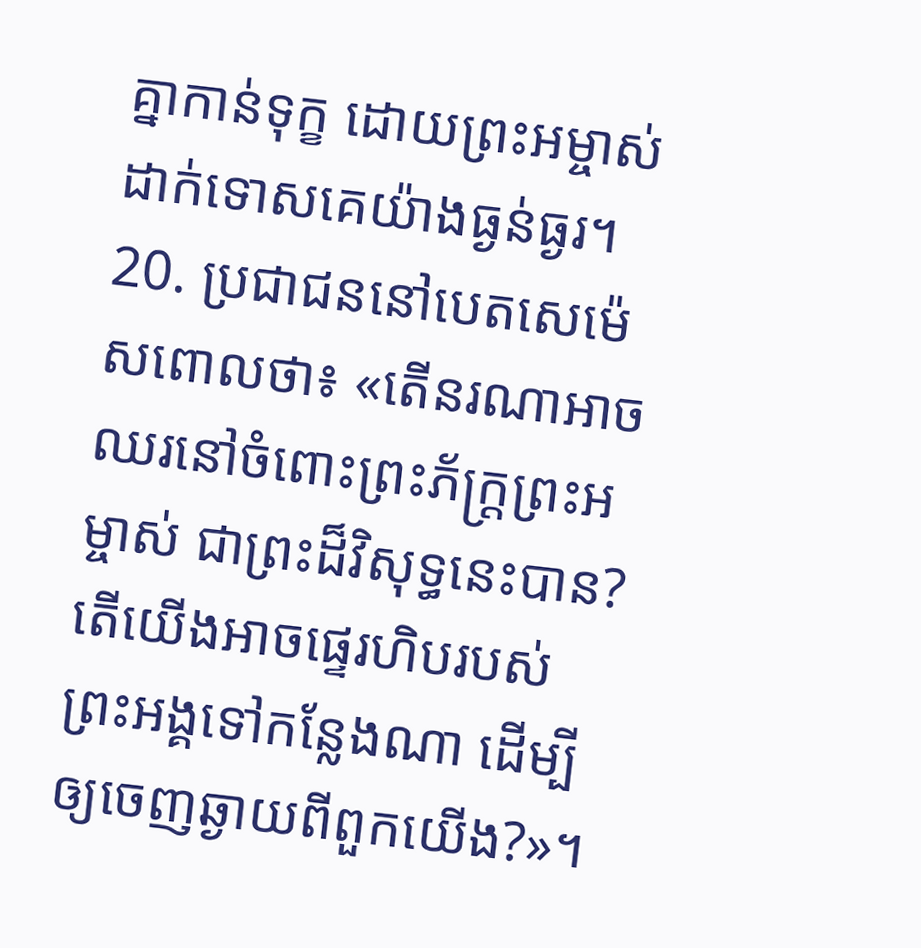គ្នាកាន់ទុក្ខ ដោយព្រះអម្ចាស់ដាក់ទោសគេយ៉ាងធ្ងន់ធ្ងរ។
20. ប្រជាជននៅបេតសេម៉េសពោលថា៖ «តើនរណាអាចឈរនៅចំពោះព្រះភ័ក្ត្រព្រះអម្ចាស់ ជាព្រះដ៏វិសុទ្ធនេះបាន? តើយើងអាចផ្ទេរហិបរបស់ព្រះអង្គទៅកន្លែងណា ដើម្បីឲ្យចេញឆ្ងាយពីពួកយើង?»។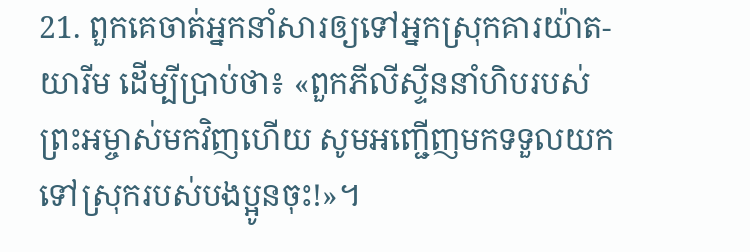21. ពួកគេចាត់អ្នកនាំសារឲ្យទៅអ្នកស្រុកគារយ៉ាត-យារីម ដើម្បីប្រាប់ថា៖ «ពួកភីលីស្ទីននាំហិបរបស់ព្រះអម្ចាស់មកវិញហើយ សូមអញ្ជើញមកទទួលយកទៅស្រុករបស់បងប្អូនចុះ!»។